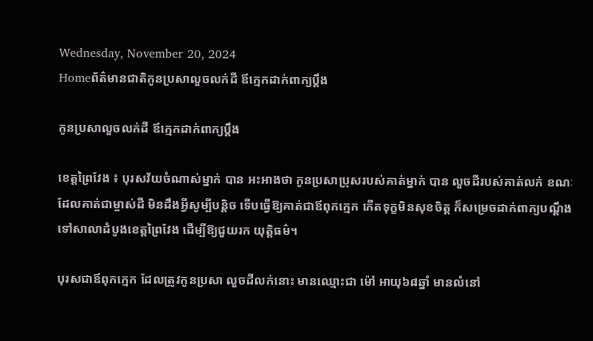Wednesday, November 20, 2024
Homeព័ត៌មានជាតិកូនប្រសាលួចលក់ដី ឪក្មេកដាក់ពាក្យប្តឹង

កូនប្រសាលួចលក់ដី ឪក្មេកដាក់ពាក្យប្តឹង

ខេត្តព្រៃវែង ៖ បុរសវ័យចំណាស់ម្នាក់ បាន អះអាងថា កូនប្រសាប្រុសរបស់គាត់ម្នាក់ បាន លួចដីរបស់គាត់លក់ ខណៈដែលគាត់ជាម្ចាស់ដី មិនដឹងអ្វីសូម្បីបន្តិច ទើបធ្វើឱ្យគាត់ជាឪពុកក្មេក កើតទុក្ខមិនសុខចិត្ត ក៏សម្រេចដាក់ពាក្យបណ្តឹង ទៅសាលាដំបូងខេត្តព្រៃវែង ដើម្បីឱ្យជួយរក យុត្តិធម៌។

បុរសជាឪពុកក្មេក ដែលត្រូវកូនប្រសា លួចដីលក់នោះ មានឈ្មោះជា ម៉ៅ អាយុ៦៨ឆ្នាំ មានលំនៅ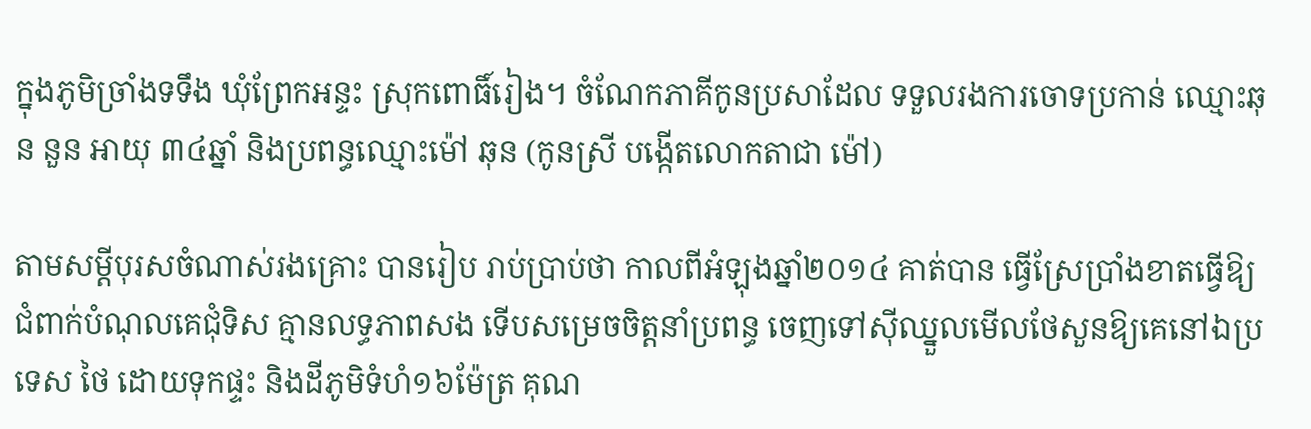ក្នុងភូមិច្រាំងទទឹង ឃុំព្រែកអន្ទះ ស្រុកពោធិ៍រៀង។ ចំណែកភាគីកូនប្រសាដែល ទទួលរងការចោទប្រកាន់ ឈ្មោះឆុន នួន អាយុ ៣៤ឆ្នាំ និងប្រពន្ធឈ្មោះម៉ៅ ឆុន (កូនស្រី បង្កើតលោកតាជា ម៉ៅ)

តាមសម្តីបុរសចំណាស់រងគ្រោះ បានរៀប រាប់ប្រាប់ថា កាលពីអំឡុងឆ្នាំ២០១៤ គាត់បាន ធ្វើស្រែប្រាំងខាតធ្វើឱ្យជំពាក់បំណុលគេជុំទិស គ្មានលទ្ធភាពសង ទើបសម្រេចចិត្តនាំប្រពន្ធ ចេញទៅស៊ីឈ្នួលមើលថែសួនឱ្យគេនៅឯប្រទេស ថៃ ដោយទុកផ្ទះ និងដីភូមិទំហំ១៦ម៉ែត្រ គុណ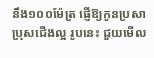នឹង១០០ម៉ែត្រ ផ្ញើឱ្យកូនប្រសាប្រុសជើងល្អ រូបនេះ ជួយមើល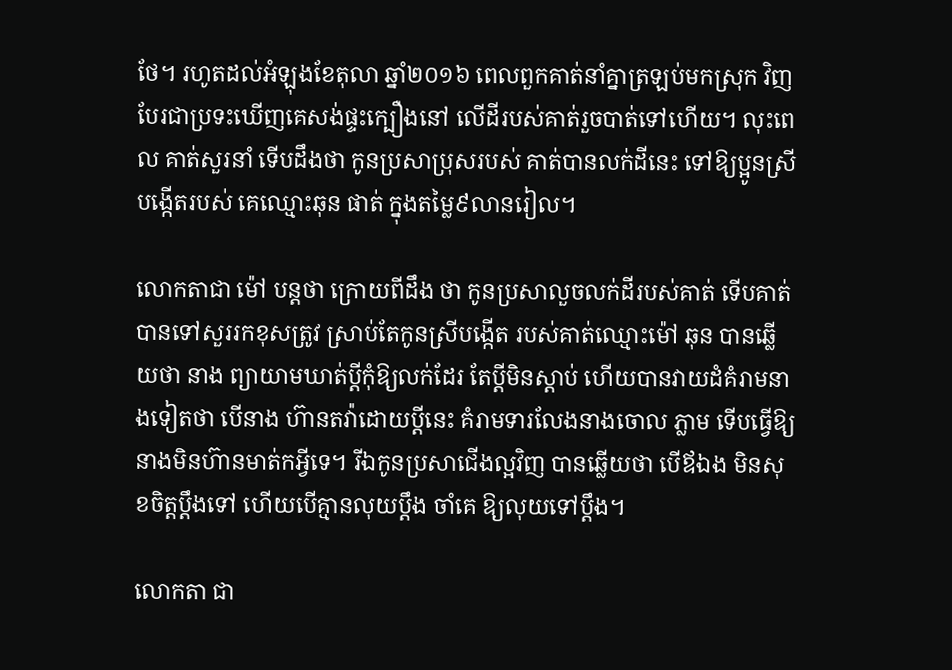ថែ។ រហូតដល់អំឡុងខែតុលា ឆ្នាំ២០១៦ ពេលពួកគាត់នាំគ្នាត្រឡប់មកស្រុក វិញ បែរជាប្រទះឃើញគេសង់ផ្ទះក្បឿងនៅ លើដីរបស់គាត់រួចបាត់ទៅហើយ។ លុះពេល គាត់សួរនាំ ទើបដឹងថា កូនប្រសាប្រុសរបស់ គាត់បានលក់ដីនេះ ទៅឱ្យប្អូនស្រីបង្កើតរបស់ គេឈ្មោះឆុន ផាត់ ក្នុងតម្លៃ៩លានរៀល។

លោកតាជា ម៉ៅ បន្តថា ក្រោយពីដឹង ថា កូនប្រសាលួចលក់ដីរបស់គាត់ ទើបគាត់ បានទៅសួររកខុសត្រូវ ស្រាប់តែកូនស្រីបង្កើត របស់គាត់ឈ្មោះម៉ៅ ឆុន បានឆ្លើយថា នាង ព្យាយាមឃាត់ប្តីកុំឱ្យលក់ដែរ តែប្តីមិនស្តាប់ ហើយបានវាយដំគំរាមនាងទៀតថា បើនាង ហ៊ានតវ៉ាដោយប្តីនេះ គំរាមទារលែងនាងចោល ភ្លាម ទើបធ្វើឱ្យនាងមិនហ៊ានមាត់កអ្វីទេ។ រីឯកូនប្រសាជើងល្អវិញ បានឆ្លើយថា បើឪឯង មិនសុខចិត្តប្តឹងទៅ ហើយបើគ្មានលុយប្តឹង ចាំគេ ឱ្យលុយទៅប្តឹង។

លោកតា ជា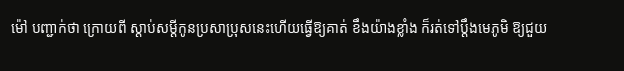ម៉ៅ បញ្ជាក់ថា ក្រោយពី ស្តាប់សម្តីកូនប្រសាប្រុសនេះហើយធ្វើឱ្យគាត់ ខឹងយ៉ាងខ្លាំង ក៏រត់ទៅប្តឹងមេភូមិ ឱ្យជួយ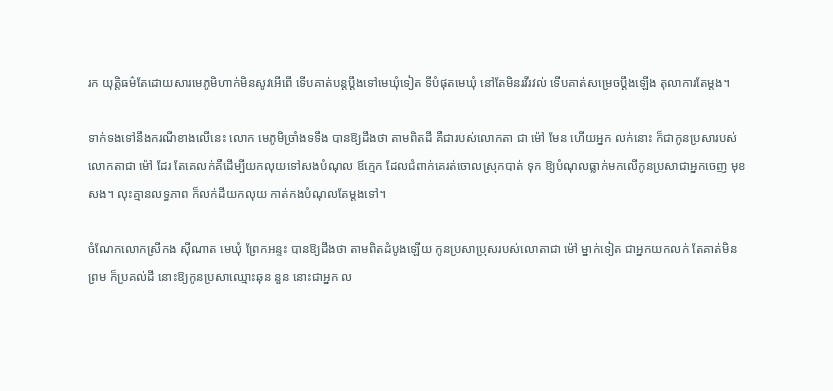រក យុត្តិធម៌តែដោយសារមេភូមិហាក់មិនសូវអើពើ ទើបគាត់បន្តប្តឹងទៅមេឃុំទៀត ទីបំផុតមេឃុំ នៅតែមិនរវីរវល់ ទើបគាត់សម្រេចប្តឹងឡើង តុលាការតែម្តង។

ទាក់ទងទៅនឹងករណីខាងលើនេះ លោក មេភូមិច្រាំងទទឹង បានឱ្យដឹងថា តាមពិតដី គឺជារបស់លោកតា ជា ម៉ៅ មែន ហើយអ្នក លក់នោះ ក៏ជាកូនប្រសារបស់លោកតាជា ម៉ៅ ដែរ តែគេលក់គឺដើម្បីយកលុយទៅសងបំណុល ឪក្មេក ដែលជំពាក់គេរត់ចោលស្រុកបាត់ ទុក ឱ្យបំណុលធ្លាក់មកលើកូនប្រសាជាអ្នកចេញ មុខសង។ លុះគ្មានលទ្ធភាព ក៏លក់ដីយកលុយ កាត់កងបំណុលតែម្តងទៅ។

ចំណែកលោកស្រីកង ស៊ីណាត មេឃុំ ព្រែកអន្ទះ បានឱ្យដឹងថា តាមពិតដំបូងឡើយ កូនប្រសាប្រុសរបស់លោតាជា ម៉ៅ ម្នាក់ទៀត ជាអ្នកយកលក់ តែគាត់មិនព្រម ក៏ប្រគល់ដី នោះឱ្យកូនប្រសាឈ្មោះឆុន នួន នោះជាអ្នក ល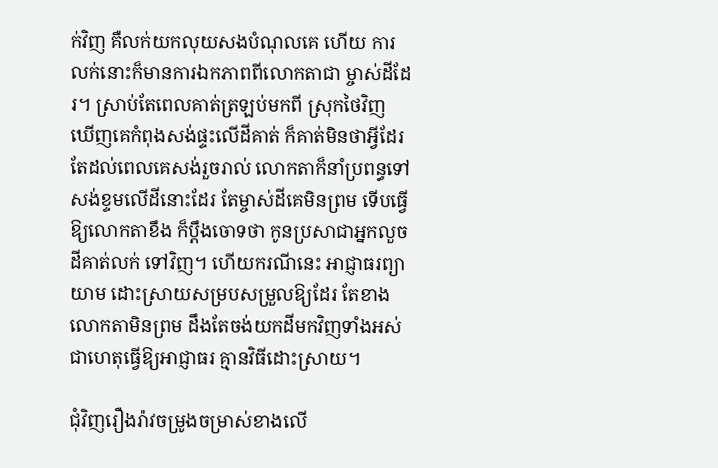ក់វិញ គឺលក់យកលុយសងបំណុលគេ ហើយ ការលក់នោះក៏មានការឯកភាពពីលោកតាជា ម្ចាស់ដីដែរ។ ស្រាប់តែពេលគាត់ត្រឡប់មកពី ស្រុកថៃវិញ ឃើញគេកំពុងសង់ផ្ទះលើដីគាត់ ក៏គាត់មិនថាអ្វីដែរតែដល់ពេលគេសង់រួចរាល់ លោកតាក៏នាំប្រពន្ធទៅសង់ខ្ទមលើដីនោះដែរ តែម្ចាស់ដីគេមិនព្រម ទើបធ្វើឱ្យលោកតាខឹង ក៏ប្តឹងចោទថា កូនប្រសាជាអ្នកលួចដីគាត់លក់ ទៅវិញ។ ហើយករណីនេះ អាជ្ញាធរព្យាយាម ដោះស្រាយសម្របសម្រួលឱ្យដែរ តែខាងលោកតាមិនព្រម ដឹងតែចង់យកដីមកវិញទាំងអស់ ជាហេតុធ្វើឱ្យអាជ្ញាធរ គ្មានវិធីដោះស្រាយ។

ជុំវិញរឿងរ៉ាវចម្រូងចម្រាស់ខាងលើ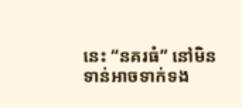នេះ “នគរធំ” នៅមិនទាន់អាចទាក់ទង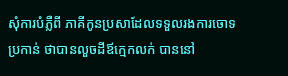សុំការបំភ្លឺពី ភាគីកូនប្រសាដែលទទួលរងការចោទប្រកាន់ ថាបានលួចដីឪក្មេកលក់ បាននៅ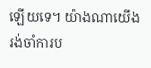ឡើយទេ។ យ៉ាងណាយើងរង់ចាំការប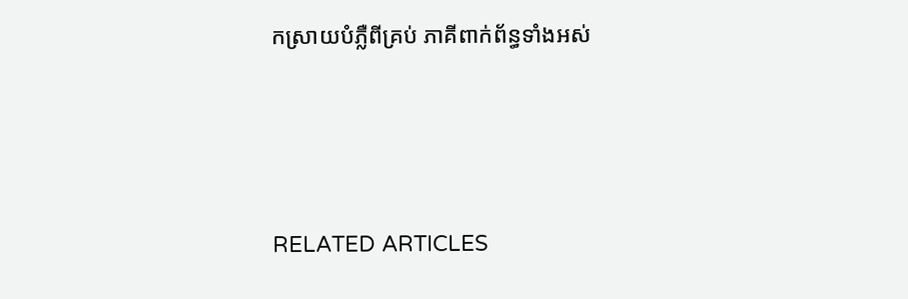កស្រាយបំភ្លឺពីគ្រប់ ភាគីពាក់ព័ន្ធទាំងអស់





RELATED ARTICLES